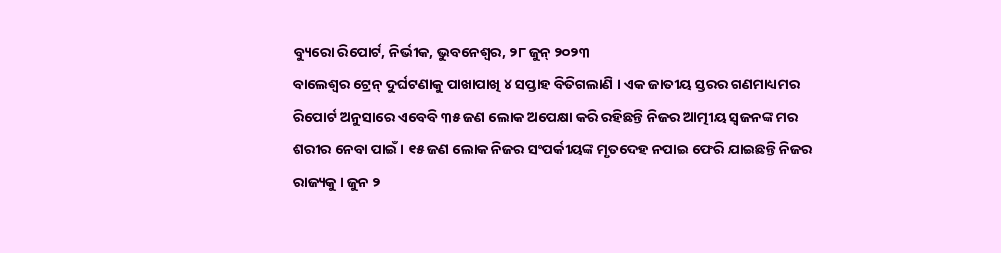ବ୍ୟୁରୋ ରିପୋର୍ଟ, ନିର୍ଭୀକ, ଭୁବନେଶ୍ୱର, ୨୮ ଜୁନ୍ ୨୦୨୩
ବାଲେଶ୍ୱର ଟ୍ରେନ୍ ଦୁର୍ଘଟଣାକୁ ପାଖାପାଖି ୪ ସପ୍ତାହ ବିତିଗଲାଣି । ଏକ ଜାତୀୟ ସ୍ତରର ଗଣମାଧ୍ୟମର ରିପୋର୍ଟ ଅନୁସାରେ ଏବେବି ୩୫ ଜଣ ଲୋକ ଅପେକ୍ଷା କରି ରହିଛନ୍ତି ନିଜର ଆତ୍ମୀୟ ସ୍ଵଜନଙ୍କ ମର ଶରୀର ନେବା ପାଇଁ । ୧୫ ଜଣ ଲୋକ ନିଜର ସଂପର୍କୀୟଙ୍କ ମୃତଦେହ ନପାଇ ଫେରି ଯାଇଛନ୍ତି ନିଜର ରାଜ୍ୟକୁ । ଜୁନ ୨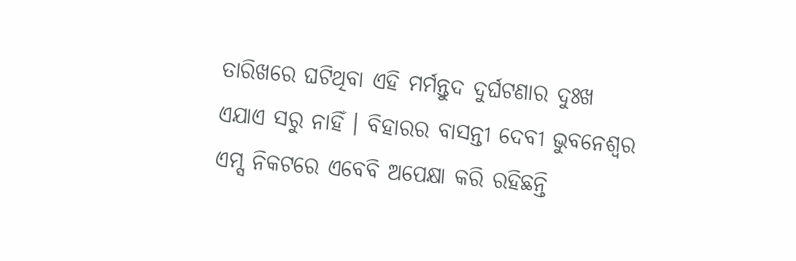ତାରିଖରେ ଘଟିଥିବା ଏହି ମର୍ମନ୍ତୁଦ ଦୁର୍ଘଟଣାର ଦୁଃଖ ଏଯାଏ ସରୁ ନାହିଁ । ବିହାରର ବାସନ୍ତୀ ଦେବୀ ଭୁବନେଶ୍ୱର ଏମ୍ସ ନିକଟରେ ଏବେବି ଅପେକ୍ଷା କରି ରହିଛନ୍ତି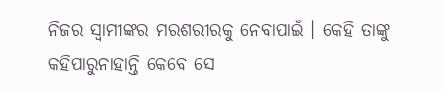ନିଜର ସ୍ୱାମୀଙ୍କର ମରଶରୀରକୁ ନେବାପାଇଁ । କେହି ତାଙ୍କୁ କହିପାରୁନାହାନ୍ତି କେବେ ସେ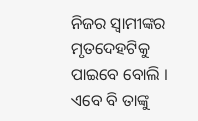ନିଜର ସ୍ୱାମୀଙ୍କର ମୃତଦେହଟିକୁ ପାଇବେ ବୋଲି । ଏବେ ବି ତାଙ୍କୁ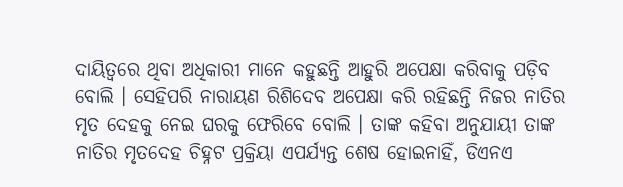ଦାୟିତ୍ୱରେ ଥିବା ଅଧିକାରୀ ମାନେ କହୁଛନ୍ତି ଆହୁରି ଅପେକ୍ଷା କରିବାକୁ ପଡ଼ିବ ବୋଲି । ସେହିପରି ନାରାୟଣ ରିଶିଦେବ ଅପେକ୍ଷା କରି ରହିଛନ୍ତି ନିଜର ନାତିର ମୃତ ଦେହକୁ ନେଇ ଘରକୁ ଫେରିବେ ବୋଲି । ତାଙ୍କ କହିବା ଅନୁଯାୟୀ ତାଙ୍କ ନାତିର ମୃତଦେହ ଚିହ୍ନଟ ପ୍ରକ୍ରିୟା ଏପର୍ଯ୍ୟନ୍ତ ଶେଷ ହୋଇନାହିଁ, ଡିଏନଏ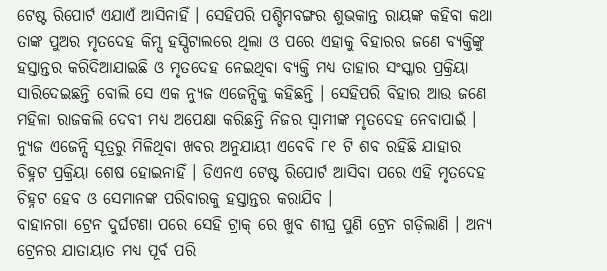ଟେଷ୍ଟ ରିପୋର୍ଟ ଏଯାଏଁ ଆସିନାହିଁ । ସେହିପରି ପଶ୍ଚିମବଙ୍ଗର ଶୁଭକାନ୍ତ ରାୟଙ୍କ କହିବା କଥା ତାଙ୍କ ପୁଅର ମୃତଦେହ କିମ୍ସ ହସ୍ପିଟାଲରେ ଥିଲା ଓ ପରେ ଏହାକୁ ବିହାରର ଜଣେ ବ୍ୟକ୍ତିଙ୍କୁ ହସ୍ତାନ୍ତର କରିଦିଆଯାଇଛି ଓ ମୃତଦେହ ନେଇଥିବା ବ୍ୟକ୍ତି ମଧ୍ୟ ତାହାର ସଂସ୍କାର ପ୍ରକ୍ରିୟା ସାରିଦେଇଛନ୍ତି ବୋଲି ସେ ଏକ ନ୍ୟୁଜ ଏଜେନ୍ସିକୁ କହିଛନ୍ତି । ସେହିପରି ବିହାର ଆଉ ଜଣେ ମହିଳା ରାଜକଲି ଦେବୀ ମଧ୍ୟ ଅପେକ୍ଷା କରିଛନ୍ତି ନିଜର ସ୍ୱାମୀଙ୍କ ମୃତଦେହ ନେବାପାଇଁ । ନ୍ୟୁଜ ଏଜେନ୍ସି ସୂତ୍ରରୁ ମିଳିଥିବା ଖବର ଅନୁଯାୟୀ ଏବେବି ୮୧ ଟି ଶବ ରହିଛି ଯାହାର ଚିହ୍ନଟ ପ୍ରକ୍ରିୟା ଶେଷ ହୋଇନାହିଁ । ଡିଏନଏ ଟେଷ୍ଟ ରିପୋର୍ଟ ଆସିବା ପରେ ଏହି ମୃତଦେହ ଚିହ୍ନଟ ହେବ ଓ ସେମାନଙ୍କ ପରିବାରକୁ ହସ୍ତାନ୍ତର କରାଯିବ ।
ବାହାନଗା ଟ୍ରେନ ଦୁର୍ଘଟଣା ପରେ ସେହି ଟ୍ରାକ୍ ରେ ଖୁବ ଶୀଘ୍ର ପୁଣି ଟ୍ରେନ ଗଡ଼ିଲାଣି । ଅନ୍ୟ ଟ୍ରେନର ଯାତାୟାତ ମଧ୍ୟ ପୂର୍ବ ପରି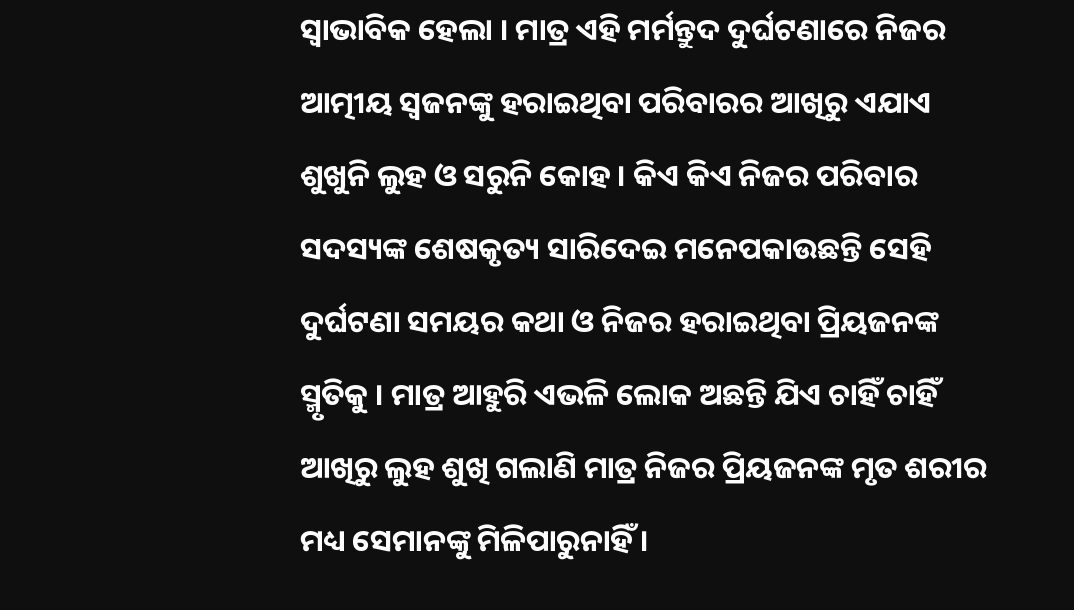ସ୍ୱାଭାବିକ ହେଲା । ମାତ୍ର ଏହି ମର୍ମନ୍ତୁଦ ଦୁର୍ଘଟଣାରେ ନିଜର ଆତ୍ମୀୟ ସ୍ୱଜନଙ୍କୁ ହରାଇଥିବା ପରିବାରର ଆଖିରୁ ଏଯାଏ ଶୁଖୁନି ଲୁହ ଓ ସରୁନି କୋହ । କିଏ କିଏ ନିଜର ପରିବାର ସଦସ୍ୟଙ୍କ ଶେଷକୃତ୍ୟ ସାରିଦେଇ ମନେପକାଉଛନ୍ତି ସେହି ଦୁର୍ଘଟଣା ସମୟର କଥା ଓ ନିଜର ହରାଇଥିବା ପ୍ରିୟଜନଙ୍କ ସ୍ମୃତିକୁ । ମାତ୍ର ଆହୁରି ଏଭଳି ଲୋକ ଅଛନ୍ତି ଯିଏ ଚାହିଁ ଚାହିଁ ଆଖିରୁ ଲୁହ ଶୁଖି ଗଲାଣି ମାତ୍ର ନିଜର ପ୍ରିୟଜନଙ୍କ ମୃତ ଶରୀର ମଧ୍ୟ ସେମାନଙ୍କୁ ମିଳିପାରୁନାହିଁ ।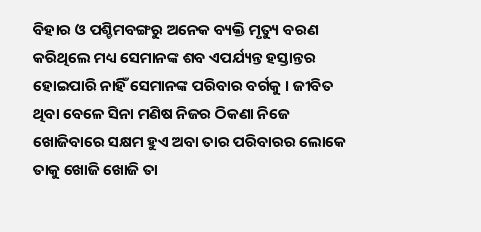ବିହାର ଓ ପଶ୍ଚିମବଙ୍ଗରୁ ଅନେକ ବ୍ୟକ୍ତି ମୃତ୍ୟୁ ବରଣ କରିଥିଲେ ମଧ୍ୟ ସେମାନଙ୍କ ଶବ ଏପର୍ଯ୍ୟନ୍ତ ହସ୍ତାନ୍ତର ହୋଇପାରି ନାହିଁ ସେମାନଙ୍କ ପରିବାର ବର୍ଗକୁ । ଜୀବିତ ଥିବା ବେଳେ ସିନା ମଣିଷ ନିଜର ଠିକଣା ନିଜେ ଖୋଜିବାରେ ସକ୍ଷମ ହୁଏ ଅବା ତାର ପରିବାରର ଲୋକେ ତାକୁ ଖୋଜି ଖୋଜି ତା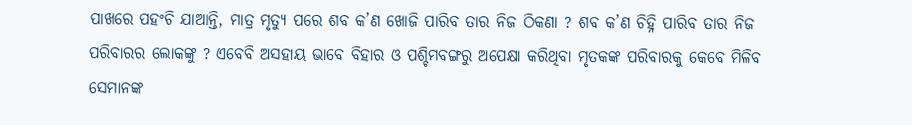ପାଖରେ ପହଂଚି ଯାଆନ୍ତି, ମାତ୍ର ମୃତ୍ୟୁ ପରେ ଶବ କ’ଣ ଖୋଜି ପାରିବ ତାର ନିଜ ଠିକଣା ? ଶବ କ’ଣ ଚିହ୍ନି ପାରିବ ତାର ନିଜ ପରିବାରର ଲୋକଙ୍କୁ ? ଏବେବି ଅସହାୟ ଭାବେ ବିହାର ଓ ପଶ୍ଚିମବଙ୍ଗରୁ ଅପେକ୍ଷା କରିଥିବା ମୃତକଙ୍କ ପରିବାରକୁ କେବେ ମିଳିବ ସେମାନଙ୍କ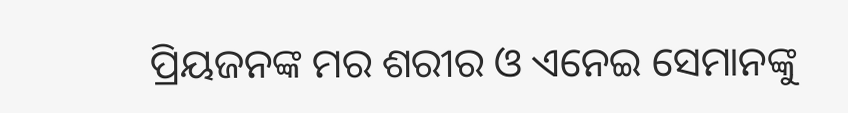ପ୍ରିୟଜନଙ୍କ ମର ଶରୀର ଓ ଏନେଇ ସେମାନଙ୍କୁ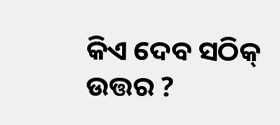କିଏ ଦେବ ସଠିକ୍ ଉତ୍ତର ?